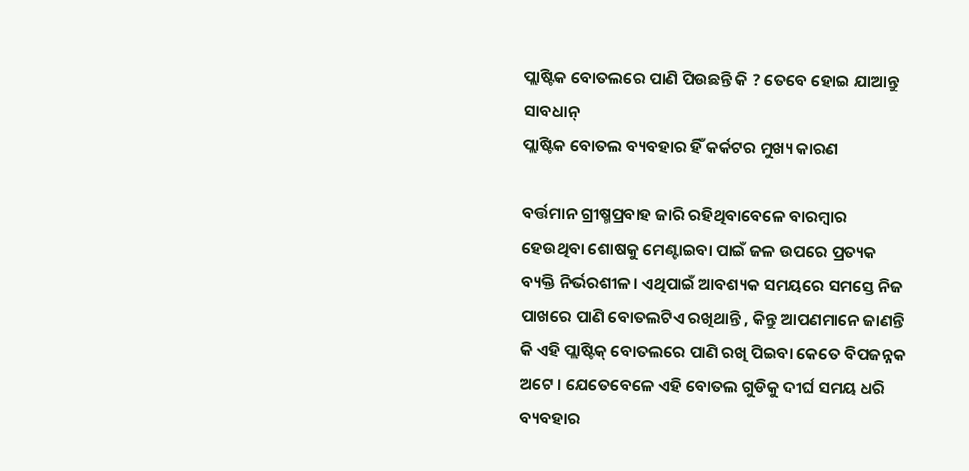ପ୍ଲାଷ୍ଟିକ ବୋତଲରେ ପାଣି ପିଉଛନ୍ତି କି ? ତେବେ ହୋଇ ଯାଆନ୍ତୁ ସାବଧାନ୍
ପ୍ଲାଷ୍ଟିକ ବୋତଲ ବ୍ୟବହାର ହିଁ କର୍କଟର ମୁଖ୍ୟ କାରଣ

ବର୍ତ୍ତମାନ ଗ୍ରୀଷ୍ମପ୍ରବାହ ଜାରି ରହିଥିବାବେଳେ ବାରମ୍ବାର ହେଉଥିବା ଶୋଷକୁ ମେଣ୍ଟାଇବା ପାଇଁ ଜଳ ଉପରେ ପ୍ରତ୍ୟକ ବ୍ୟକ୍ତି ନିର୍ଭରଶୀଳ। ଏଥିପାଇଁ ଆବଶ୍ୟକ ସମୟରେ ସମସ୍ତେ ନିଜ ପାଖରେ ପାଣି ବୋତଲଟିଏ ରଖିଥାନ୍ତି , କିନ୍ତୁ ଆପଣମାନେ ଜାଣନ୍ତି କି ଏହି ପ୍ଲାଷ୍ଟିକ୍ ବୋତଲରେ ପାଣି ରଖି ପିଇବା କେତେ ବିପଜନ୍ନକ ଅଟେ । ଯେତେବେଳେ ଏହି ବୋତଲ ଗୁଡିକୁ ଦୀର୍ଘ ସମୟ ଧରି ବ୍ୟବହାର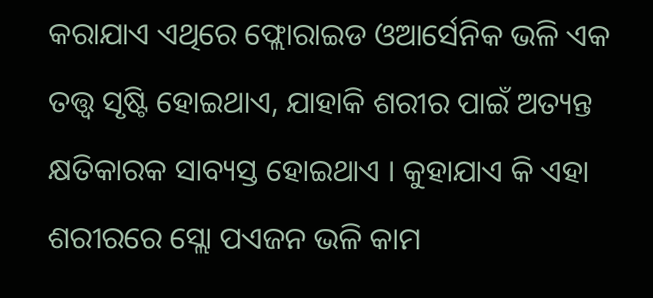କରାଯାଏ ଏଥିରେ ଫ୍ଲୋରାଇଡ ଓଆର୍ସେନିକ ଭଳି ଏକ ତତ୍ତ୍ୱ ସୃଷ୍ଟି ହୋଇଥାଏ, ଯାହାକି ଶରୀର ପାଇଁ ଅତ୍ୟନ୍ତ କ୍ଷତିକାରକ ସାବ୍ୟସ୍ତ ହୋଇଥାଏ । କୁହାଯାଏ କି ଏହା ଶରୀରରେ ସ୍ଲୋ ପଏଜନ ଭଳି କାମ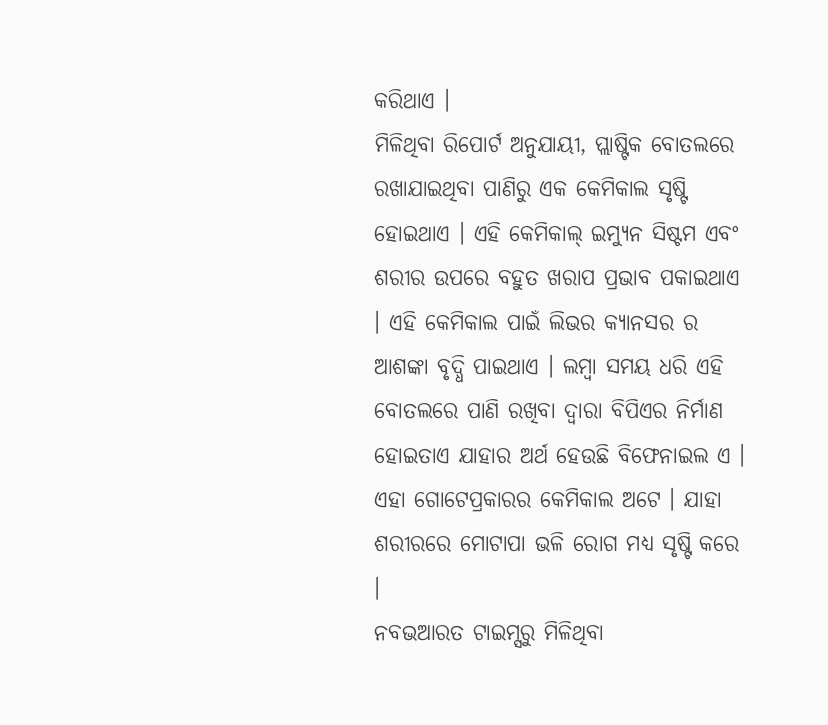କରିଥାଏ ।
ମିଳିଥିବା ରିପୋର୍ଟ ଅନୁଯାୟୀ, ପ୍ଲାଷ୍ଟିକ ବୋତଲରେ ରଖାଯାଇଥିବା ପାଣିରୁ ଏକ କେମିକାଲ ସୃଷ୍ଟି ହୋଇଥାଏ । ଏହି କେମିକାଲ୍ ଇମ୍ୟୁନ ସିଷ୍ଟମ ଏବଂ ଶରୀର ଉପରେ ବହୁତ ଖରାପ ପ୍ରଭାବ ପକାଇଥାଏ । ଏହି କେମିକାଲ ପାଇଁ ଲିଭର କ୍ୟାନସର ର ଆଶଙ୍କା ବୃଦ୍ଧି ପାଇଥାଏ । ଲମ୍ବା ସମୟ ଧରି ଏହି ବୋତଲରେ ପାଣି ରଖିବା ଦ୍ୱାରା ବିପିଏର ନିର୍ମାଣ ହୋଇତାଏ ଯାହାର ଅର୍ଥ ହେଉଛି ବିଫେନାଇଲ ଏ । ଏହା ଗୋଟେପ୍ରକାରର କେମିକାଲ ଅଟେ । ଯାହା ଶରୀରରେ ମୋଟାପା ଭଳି ରୋଗ ମଧ୍ୟ ସୃଷ୍ଟି କରେ ।
ନବଭଆରତ ଟାଇମ୍ସରୁ ମିଳିଥିବା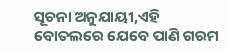ସୂଚନା ଅନୁଯାୟୀ,ଏହି ବୋତଲରେ ଯେବେ ପାଣି ଗରମ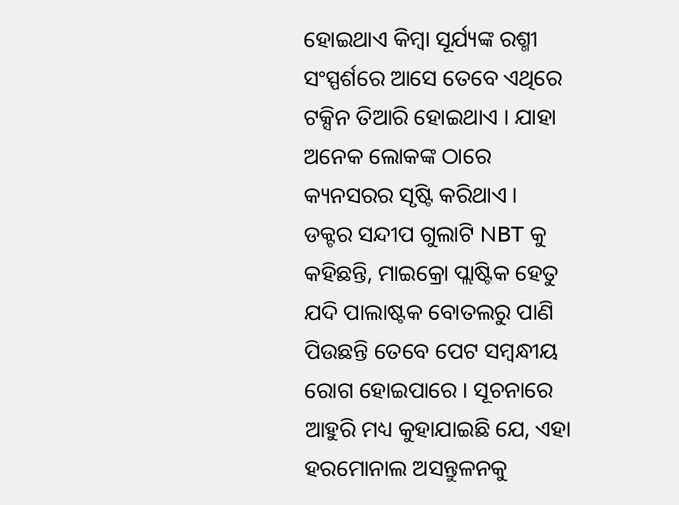ହୋଇଥାଏ କିମ୍ବା ସୂର୍ଯ୍ୟଙ୍କ ରଶ୍ମୀ ସଂସ୍ପର୍ଶରେ ଆସେ ତେବେ ଏଥିରେ ଟକ୍ସିନ ତିଆରି ହୋଇଥାଏ । ଯାହା ଅନେକ ଲୋକଙ୍କ ଠାରେ କ୍ୟନସରର ସୃଷ୍ଟି କରିଥାଏ ।
ଡକ୍ଟର ସନ୍ଦୀପ ଗୁଲାଟି NBT କୁ କହିଛନ୍ତି, ମାଇକ୍ରୋ ପ୍ଲାଷ୍ଟିକ ହେତୁ ଯଦି ପାଲାଷ୍ଟକ ବୋତଲରୁ ପାଣି ପିଉଛନ୍ତି ତେବେ ପେଟ ସମ୍ୱନ୍ଧୀୟ ରୋଗ ହୋଇପାରେ । ସୂଚନାରେ ଆହୁରି ମଧ୍ୟ କୁହାଯାଇଛି ଯେ, ଏହା ହରମୋନାଲ ଅସନ୍ତୁଳନକୁ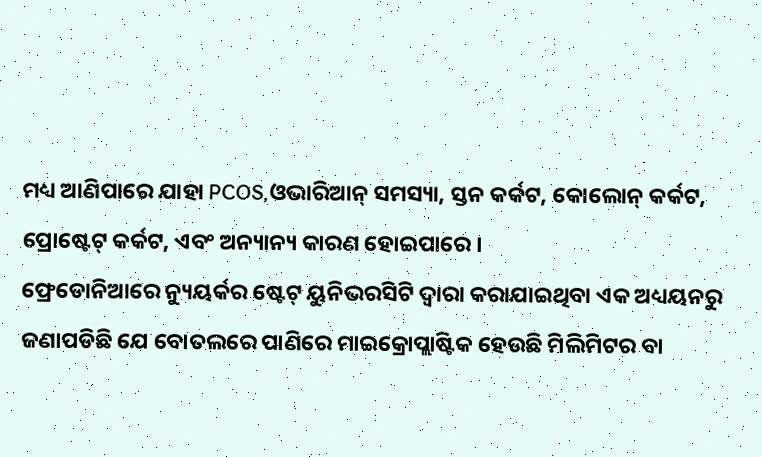ମଧ୍ୟ ଆଣିପାରେ ଯାହା PCOS,ଓଭାରିଆନ୍ ସମସ୍ୟା, ସ୍ତନ କର୍କଟ, କୋଲୋନ୍ କର୍କଟ, ପ୍ରୋଷ୍ଟେଟ୍ କର୍କଟ, ଏବଂ ଅନ୍ୟାନ୍ୟ କାରଣ ହୋଇପାରେ ।
ଫ୍ରେଡୋନିଆରେ ନ୍ୟୁୟର୍କର ଷ୍ଟେଟ୍ ୟୁନିଭରସିଟି ଦ୍ୱାରା କରାଯାଇଥିବା ଏକ ଅଧ୍ୟୟନରୁ ଜଣାପଡିଛି ଯେ ବୋତଲରେ ପାଣିରେ ମାଇକ୍ରୋପ୍ଲାଷ୍ଟିକ ହେଉଛି ମିଲିମିଟର ବା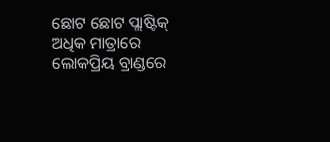ଛୋଟ ଛୋଟ ପ୍ଲାଷ୍ଟିକ୍ ଅଧିକ ମାତ୍ରାରେ ଲୋକପ୍ରିୟ ବ୍ରାଣ୍ଡରେ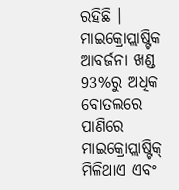ରହିଛି । ମାଇକ୍ରୋପ୍ଲାଷ୍ଟିକ ଆବର୍ଜନା ଖଣ୍ଡ 93%ରୁ ଅଧିକ ବୋତଲରେ ପାଣିରେ ମାଇକ୍ରୋପ୍ଲାଷ୍ଟିକ୍ ମିଳିଥାଏ ଏବଂ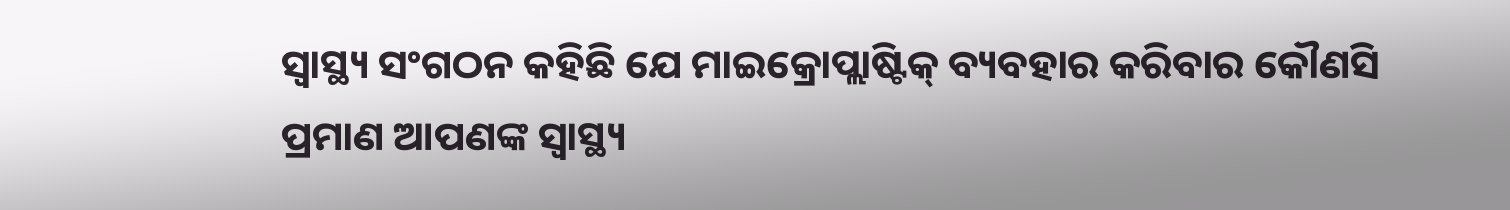ସ୍ୱାସ୍ଥ୍ୟ ସଂଗଠନ କହିଛି ଯେ ମାଇକ୍ରୋପ୍ଲାଷ୍ଟିକ୍ ବ୍ୟବହାର କରିବାର କୌଣସି ପ୍ରମାଣ ଆପଣଙ୍କ ସ୍ୱାସ୍ଥ୍ୟ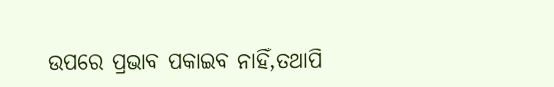ଉପରେ ପ୍ରଭାବ ପକାଇବ ନାହିଁ,ତଥାପି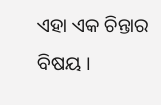ଏହା ଏକ ଚିନ୍ତାର ବିଷୟ ।